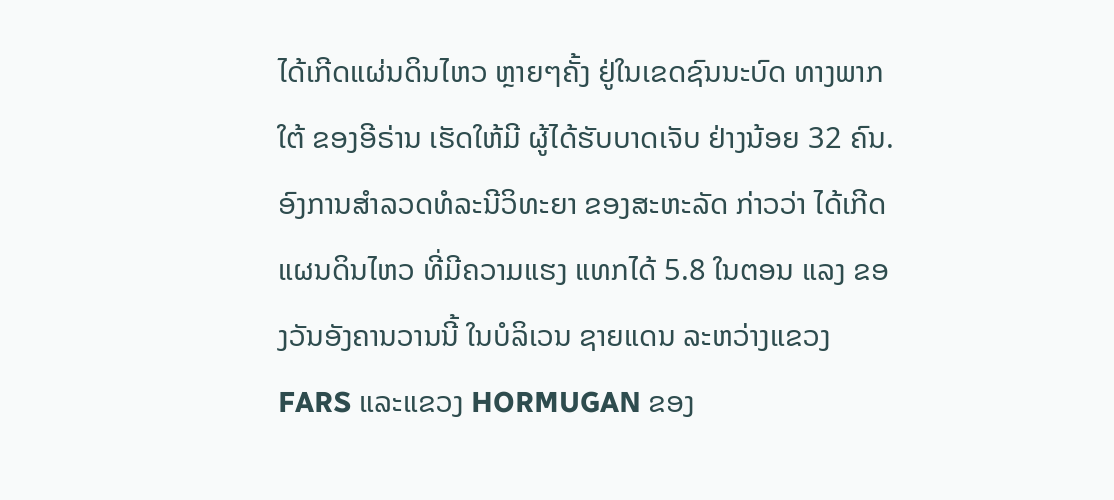ໄດ້ເກີດແຜ່ນດິນໄຫວ ຫຼາຍໆຄັ້ງ ຢູ່ໃນເຂດຊົນນະບົດ ທາງພາກ ໃຕ້ ຂອງອີຣ່ານ ເຮັດໃຫ້ມີ ຜູ້ໄດ້ຮັບບາດເຈັບ ຢ່າງນ້ອຍ 32 ຄົນ.
ອົງການສຳລວດທໍລະນີວິທະຍາ ຂອງສະຫະລັດ ກ່າວວ່າ ໄດ້ເກີດແຜນດິນໄຫວ ທີ່ມີຄວາມແຮງ ແທກໄດ້ 5.8 ໃນຕອນ ແລງ ຂອງວັນອັງຄານວານນີ້ ໃນບໍລິເວນ ຊາຍແດນ ລະຫວ່າງແຂວງ FARS ແລະແຂວງ HORMUGAN ຂອງ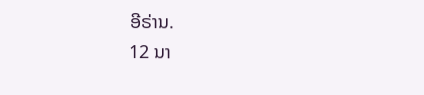ອີຣ່ານ.
12 ນາ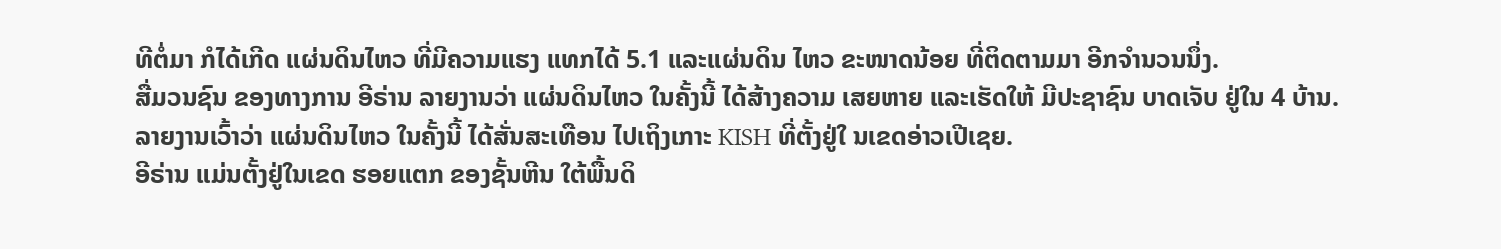ທີຕໍ່ມາ ກໍໄດ້ເກີດ ແຜ່ນດິນໄຫວ ທີ່ມີຄວາມແຮງ ແທກໄດ້ 5.1 ແລະແຜ່ນດິນ ໄຫວ ຂະໜາດນ້ອຍ ທີ່ຕິດຕາມມາ ອີກຈຳນວນນຶ່ງ.
ສື່ມວນຊົນ ຂອງທາງການ ອີຣ່ານ ລາຍງານວ່າ ແຜ່ນດິນໄຫວ ໃນຄັ້ງນີ້ ໄດ້ສ້າງຄວາມ ເສຍຫາຍ ແລະເຮັດໃຫ້ ມີປະຊາຊົນ ບາດເຈັບ ຢູ່ໃນ 4 ບ້ານ.
ລາຍງານເວົ້າວ່າ ແຜ່ນດິນໄຫວ ໃນຄັ້ງນີ້ ໄດ້ສັ່ນສະເທືອນ ໄປເຖິງເກາະ KISH ທີ່ຕັ້ງຢູ່ໃ ນເຂດອ່າວເປີເຊຍ.
ອີຣ່ານ ແມ່ນຕັ້ງຢູ່ໃນເຂດ ຮອຍແຕກ ຂອງຊັ້ນຫີນ ໃຕ້ພື້ນດິ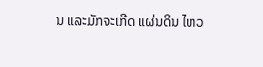ນ ແລະມັກຈະເກີດ ແຜ່ນດິນ ໄຫວ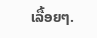ເລື້ອຍໆ.